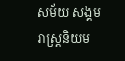សម័យ សង្គមរាស្ត្រនិយម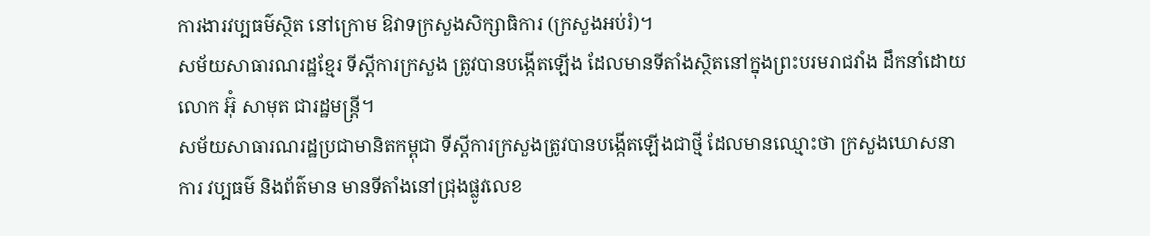ការងារវប្បធម៌ស្ថិត នៅក្រោម ឱវាទក្រសួងសិក្សាធិការ (ក្រសួងអប់រំ)។
សម័យសាធារណរដ្ឋខ្មែរ ទីស្ដីការក្រសួង ត្រូវបានបង្កើតឡើង ដែលមានទីតាំងស្ថិតនៅក្នុងព្រះបរមរាជវាំង ដឹកនាំដោយ លោក អ៊ុំ សាមុត ជារដ្ឋមន្ត្រី។
សម័យសាធារណរដ្ឋប្រជាមានិតកម្ពុជា ទីស្ដីការក្រសួងត្រូវបានបង្កើតឡើងជាថ្មី ដែលមានឈ្មោះថា ក្រសួងឃោសនាការ វប្បធម៌ និងព័ត៌មាន មានទីតាំងនៅជ្រុងផ្លូវលេខ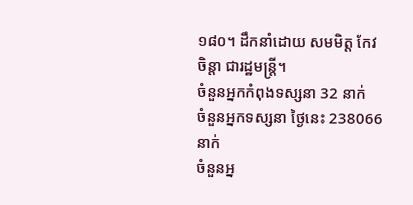១៨០។ ដឹកនាំដោយ សមមិត្ត កែវ ចិន្តា ជារដ្ឋមន្រ្តី។
ចំនួនអ្នកកំពុងទស្សនា 32 នាក់
ចំនួនអ្នកទស្សនា ថ្ងៃនេះ 238066 នាក់
ចំនួនអ្ន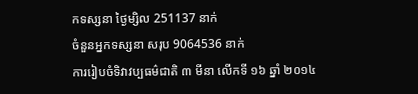កទស្សនា ថ្ងៃម្សិល 251137 នាក់
ចំនួនអ្នកទស្សនា សរុប 9064536 នាក់
ការរៀបចំទិវាវប្បធម៌ជាតិ ៣ មីនា លើកទី ១៦ ឆ្នាំ ២០១៤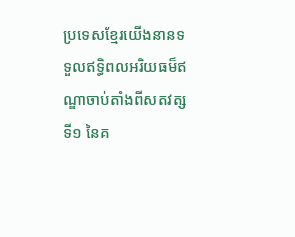ប្រទេសខ្មែរយើងនានទទួលឥទ្ធិពលអរិយធម៏ឥណ្ឌាចាប់តាំងពីសតវត្សទី១ នៃគ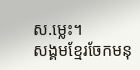ស.ម្លេះ។
សង្គមខ្មែរចែកមនុ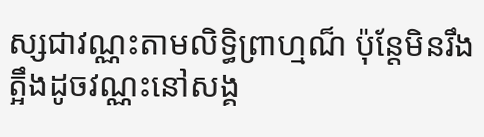ស្សជាវណ្ណះតាមលិទ្ធិព្រាហ្មណ៏ ប៉ុន្តែមិនរឹងត្អឹងដូចវណ្ណះនៅសង្គ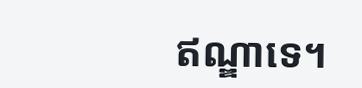ឥណ្ឌាទេ។